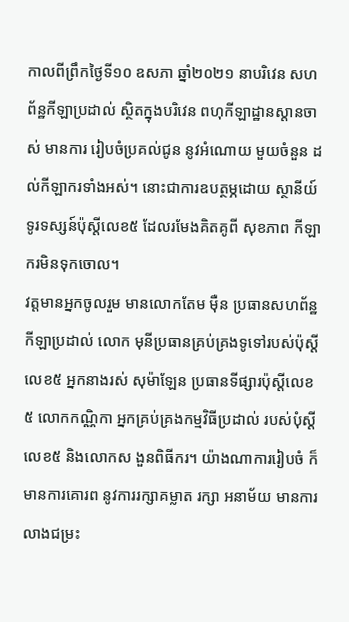កាលពីព្រឹកថ្ងៃទី១០ ឧសភា ឆ្នាំ២០២១ នាបរិវេន សហព័ន្ឋកីឡាប្រដាល់ ស្ថិតក្នុងបរិវេន ពហុកីឡាដ្ឋានស្តានចាស់ មានការ រៀបចំប្រគល់ជូន នូវអំណោយ មួយចំនួន ដល់កីឡាករទាំងអស់។ នោះជាការឧបត្ថម្ភដោយ ស្ថានីយ៍ទូរទស្សន៍ប៉ុស្តីលេខ៥ ដែលរមែងគិតគូពី សុខភាព កីឡាករមិនទុកចោល។
វត្តមានអ្នកចូលរួម មានលោកតែម មុឺន ប្រធានសហព័ន្ឋកីឡាប្រដាល់ លោក មុនីប្រធានគ្រប់គ្រងទូទៅរបស់ប៉ុស្តីលេខ៥ អ្នកនាងរស់ សុម៉ាឡែន ប្រធានទីផ្សារប៉ុស្តីលេខ៥ លោកកណ្ណិកា អ្នកគ្រប់គ្រងកម្មវិធីប្រដាល់ របស់បំុស្តីលេខ៥ និងលោកស ងួនពិធីករ។ យ៉ាងណាការរៀបចំ ក៏មានការគោរព នូវការរក្សាគម្លាត រក្សា អនាម័យ មានការលាងជម្រះ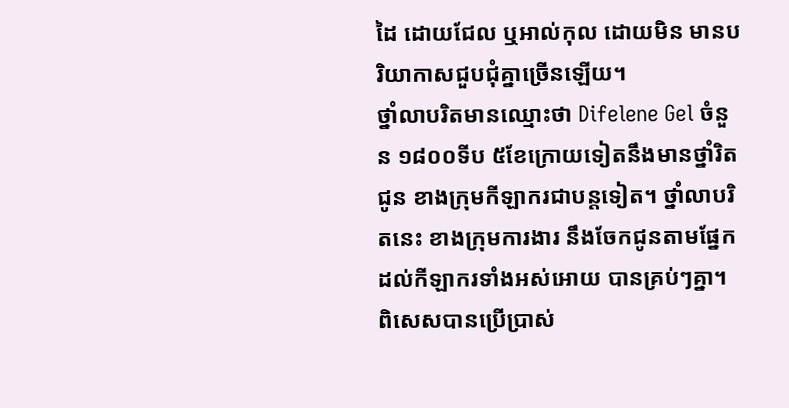ដៃ ដោយជែល ឬអាល់កុល ដោយមិន មានបរិយាកាសជួបជុំគ្នាច្រើនឡើយ។
ថ្នាំលាបរិតមានឈ្មោះថា Difelene Gel ចំនួន ១៨០០ទីប ៥ខែក្រោយទៀតនឹងមានថ្នាំរិតជូន ខាងក្រុមកីឡាករជាបន្តទៀត។ ថ្នាំលាបរិតនេះ ខាងក្រុមការងារ នឹងចែកជូនតាមផ្នែក ដល់កីឡាករទាំងអស់អោយ បានគ្រប់ៗគ្នា។ ពិសេសបានប្រើប្រាស់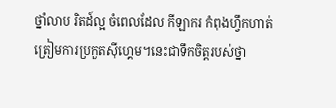ថ្នាំលាប រិតដ៍ល្អ ចំពេលដែល កីឡាករ កំពុងហ្វឹកហាត់ ត្រៀមការប្រកួតសុីហ្គេម។នេះជាទឹកចិត្តរបស់ថ្នា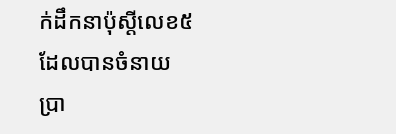ក់ដឹកនាប៉ុស្តីលេខ៥ ដែលបានចំនាយ ប្រា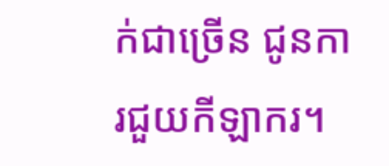ក់ជាច្រើន ជូនការជួយកីឡាករ។